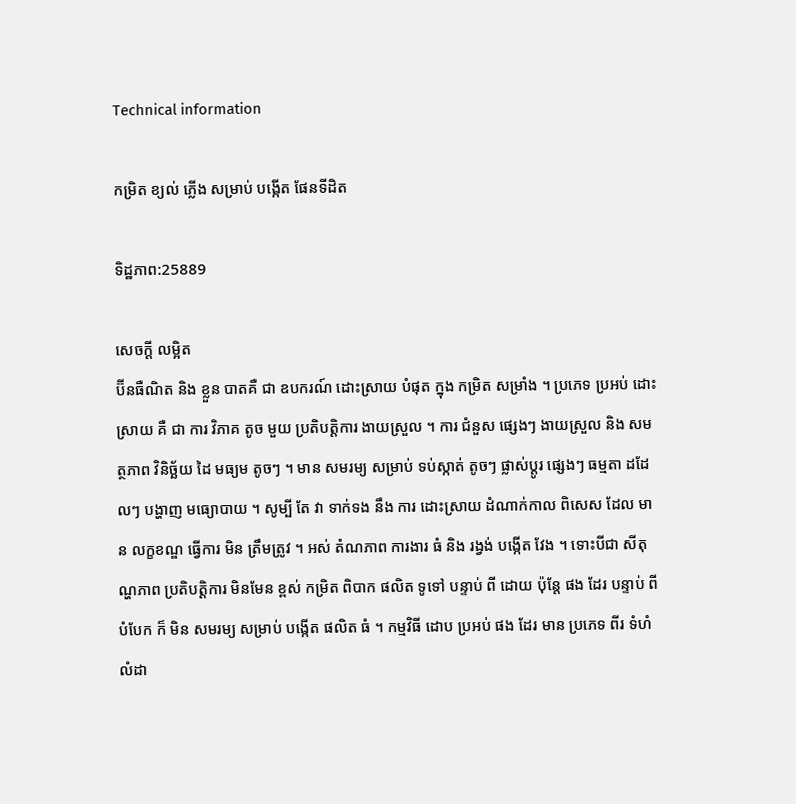Technical information

កម្រិត ខ្យល់ ភ្លើង សម្រាប់ បង្កើត ផែនទីដិត

ទិដ្ឋភាព:25889

សេចក្ដី លម្អិត
ប៊ីនធឺណិត និង ខ្លួន បាតគឺ ជា ឧបករណ៍ ដោះស្រាយ បំផុត ក្នុង កម្រិត សម្រាំង ។ ប្រភេទ ប្រអប់ ដោះស្រាយ គឺ ជា ការ វិភាគ តូច មួយ ប្រតិបត្តិការ ងាយស្រួល ។ ការ ជំនួស ផ្សេងៗ ងាយស្រួល និង សមត្ថភាព វិនិច្ឆ័យ ដៃ មធ្យម តូចៗ ។ មាន សមរម្យ សម្រាប់ ទប់ស្កាត់ តូចៗ ផ្លាស់ប្ដូរ ផ្សេងៗ ធម្មតា ដដែលៗ បង្ហាញ មធ្យោបាយ ។ សូម្បី តែ វា ទាក់ទង នឹង ការ ដោះស្រាយ ដំណាក់កាល ពិសេស ដែល មាន លក្ខខណ្ឌ ធ្វើការ មិន ត្រឹមត្រូវ ។ អស់ តំណភាព ការងារ ធំ និង រង្វង់ បង្កើត វែង ។ ទោះបីជា សីតុណ្ហភាព ប្រតិបត្តិការ មិនមែន ខ្ពស់ កម្រិត ពិបាក ផលិត ទូទៅ បន្ទាប់ ពី ដោយ ប៉ុន្តែ ផង ដែរ បន្ទាប់ ពី បំបែក ក៏ មិន សមរម្យ សម្រាប់ បង្កើត ផលិត ធំ ។ កម្មវិធី ដោប ប្រអប់ ផង ដែរ មាន ប្រភេទ ពីរ ទំហំ លំដា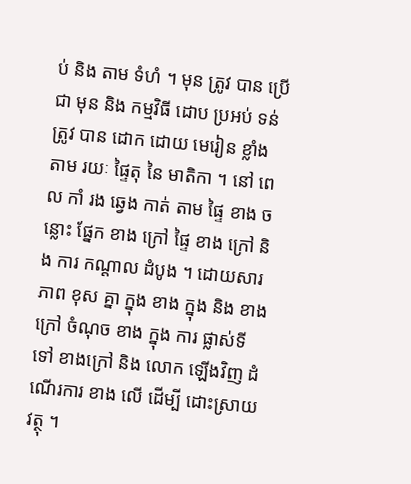ប់ និង តាម ទំហំ ។ មុន ត្រូវ បាន ប្រើ ជា មុន និង កម្មវិធី ដោប ប្រអប់ ទន់ ត្រូវ បាន ដោក ដោយ មេរៀន ខ្លាំង តាម រយៈ ផ្ទៃតុ នៃ មាតិកា ។ នៅ ពេល កាំ រង ឆ្វេង កាត់ តាម ផ្ទៃ ខាង ចន្លោះ ផ្នែក ខាង ក្រៅ ផ្ទៃ ខាង ក្រៅ និង ការ កណ្ដាល ដំបូង ។ ដោយសារ ភាព ខុស គ្នា ក្នុង ខាង ក្នុង និង ខាងក្រៅ ចំណុច ខាង ក្នុង ការ ផ្លាស់ទី ទៅ ខាងក្រៅ និង លោក ឡើងវិញ ដំណើរការ ខាង លើ ដើម្បី ដោះស្រាយ វត្ថុ ។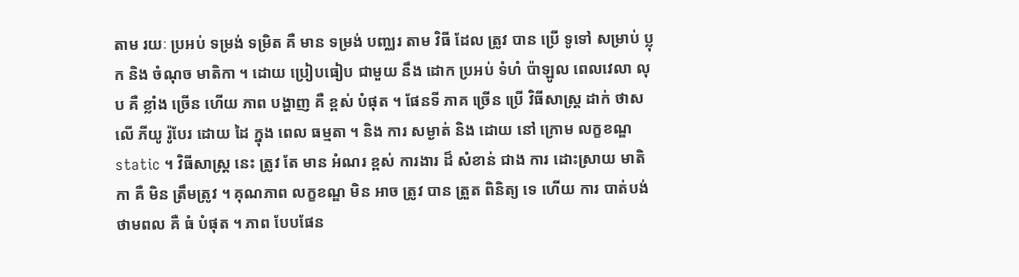តាម រយៈ ប្រអប់ ទម្រង់ ទម្រិត គឺ មាន ទម្រង់ បញ្ឈរ តាម វិធី ដែល ត្រូវ បាន ប្រើ ទូទៅ សម្រាប់ ប្លុក និង ចំណុច មាតិកា ។ ដោយ ប្រៀបធៀប ជាមួយ នឹង ដោក ប្រអប់ ទំហំ ប៉ាឡូល ពេលវេលា លុប គឺ ខ្លាំង ច្រើន ហើយ ភាព បង្ហាញ គឺ ខ្ពស់ បំផុត ។ ផែនទី ភាគ ច្រើន ប្រើ វិធីសាស្ត្រ ដាក់ ថាស លើ ភីយូ រ៉ូបែរ ដោយ ដៃ ក្នុង ពេល ធម្មតា ។ និង ការ សម្ងាត់ និង ដោយ នៅ ក្រោម លក្ខខណ្ឌ static ។ វិធីសាស្ត្រ នេះ ត្រូវ តែ មាន អំណរ ខ្ពស់ ការងារ ដ៏ សំខាន់ ជាង ការ ដោះស្រាយ មាតិកា គឺ មិន ត្រឹមត្រូវ ។ គុណភាព លក្ខខណ្ឌ មិន អាច ត្រូវ បាន ត្រួត ពិនិត្យ ទេ ហើយ ការ បាត់បង់ ថាមពល គឺ ធំ បំផុត ។ ភាព បែបផែន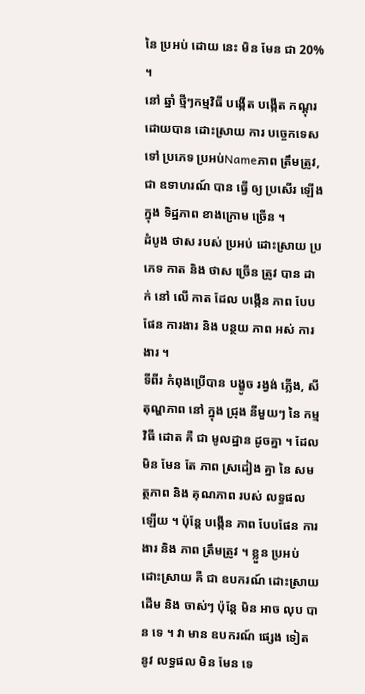នៃ ប្រអប់ ដោយ នេះ មិន មែន ជា 20% ។
នៅ ឆ្នាំ ថ្មីៗកម្មវិធី បង្កើត បង្កើត កណ្ដុរ ដោយបាន ដោះស្រាយ ការ បច្ចេកទេស ទៅ ប្រភេទ ប្រអប់Nameភាព ត្រឹមត្រូវ, ជា ឧទាហរណ៍ បាន ធ្វើ ឲ្យ ប្រសើរ ឡើង ក្នុង ទិដ្ឋភាព ខាងក្រោម ច្រើន ។
ដំបូង ថាស របស់ ប្រអប់ ដោះស្រាយ ប្រភេទ កាត និង ថាស ច្រើន ត្រូវ បាន ដាក់ នៅ លើ កាត ដែល បង្កើន ភាព បែបផែន ការងារ និង បន្ថយ ភាព អស់ ការងារ ។
ទីពីរ កំពុងប្រើបាន បង្ខូច រង្វង់ ភ្លើង, សីតុណ្ហភាព នៅ ក្នុង ជ្រុង នីមួយៗ នៃ កម្មវិធី ដោត គឺ ជា មូលដ្ឋាន ដូចគ្នា ។ ដែល មិន មែន តែ ភាព ស្រដៀង គ្នា នៃ សមត្ថភាព និង គុណភាព របស់ លទ្ធផល ឡើយ ។ ប៉ុន្តែ បង្កើន ភាព បែបផែន ការងារ និង ភាព ត្រឹមត្រូវ ។ ខ្លួន ប្រអប់ ដោះស្រាយ គឺ ជា ឧបករណ៍ ដោះស្រាយ ដើម និង ចាស់ៗ ប៉ុន្តែ មិន អាច លុប បាន ទេ ។ វា មាន ឧបករណ៍ ផ្សេង ទៀត នូវ លទ្ធផល មិន មែន ទេ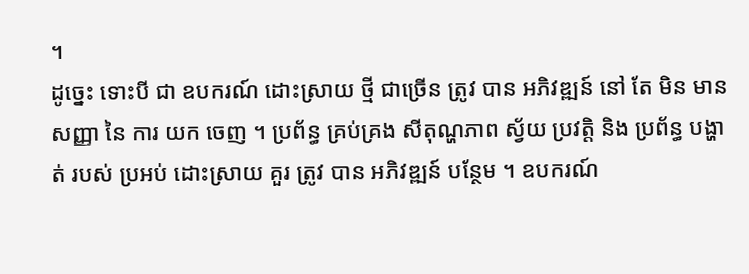។
ដូច្នេះ ទោះបី ជា ឧបករណ៍ ដោះស្រាយ ថ្មី ជាច្រើន ត្រូវ បាន អភិវឌ្ឍន៍ នៅ តែ មិន មាន សញ្ញា នៃ ការ យក ចេញ ។ ប្រព័ន្ធ គ្រប់គ្រង សីតុណ្ហភាព ស្វ័យ ប្រវត្តិ និង ប្រព័ន្ធ បង្ហាត់ របស់ ប្រអប់ ដោះស្រាយ គួរ ត្រូវ បាន អភិវឌ្ឍន៍ បន្ថែម ។ ឧបករណ៍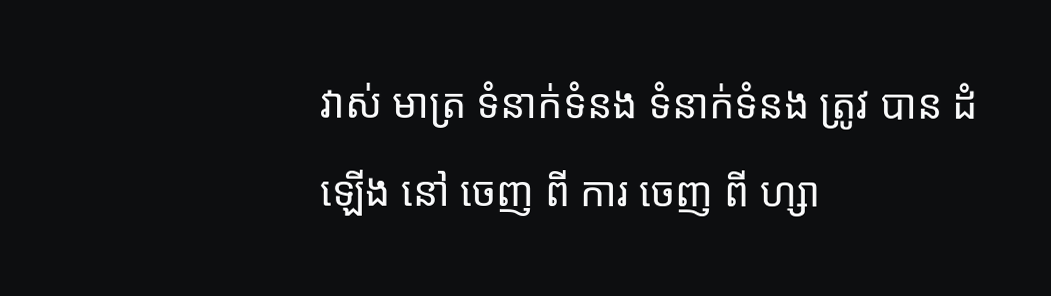វាស់ មាត្រ ទំនាក់ទំនង ទំនាក់ទំនង ត្រូវ បាន ដំឡើង នៅ ចេញ ពី ការ ចេញ ពី ហ្សា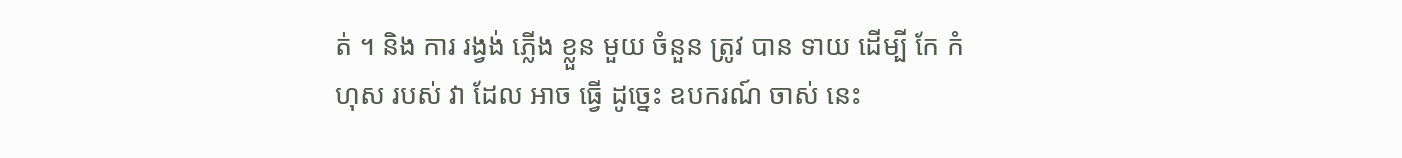ត់ ។ និង ការ រង្វង់ ភ្លើង ខ្លួន មួយ ចំនួន ត្រូវ បាន ទាយ ដើម្បី កែ កំហុស របស់ វា ដែល អាច ធ្វើ ដូច្នេះ ឧបករណ៍ ចាស់ នេះ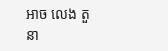អាច លេង តួនា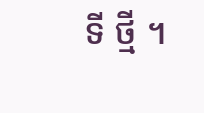ទី ថ្មី ។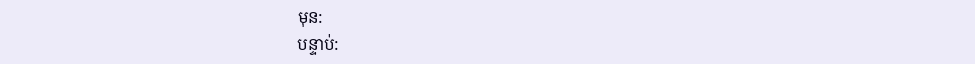មុន:
បន្ទាប់: